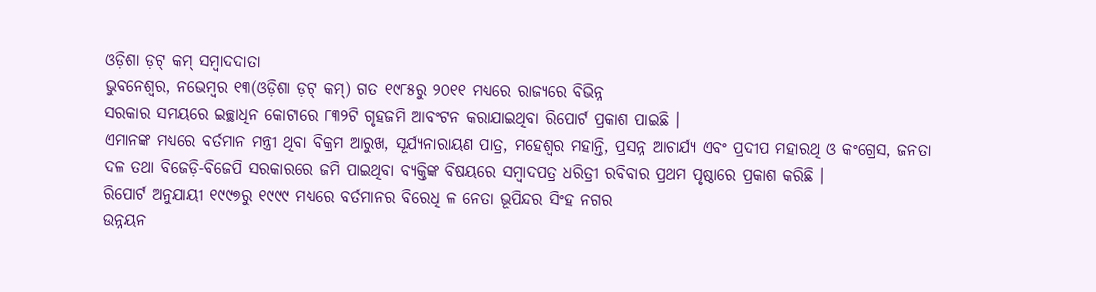ଓଡ଼ିଶା ଡ଼ଟ୍ କମ୍ ସମ୍ବାଦଦାତା
ଭୁବନେଶ୍ୱର, ନଭେମ୍ବର ୧୩(ଓଡ଼ିଶା ଡ଼ଟ୍ କମ୍) ଗତ ୧୯୮୫ରୁ ୨୦୧୧ ମଧ୍ୟରେ ରାଜ୍ୟରେ ବିଭିନ୍ନ
ସରକାର ସମୟରେ ଇଚ୍ଛାଧିନ କୋଟାରେ ୮୩୨ଟି ଗୃହଜମି ଆବଂଟନ କରାଯାଇଥିବା ରିପୋର୍ଟ ପ୍ରକାଶ ପାଇଛି ।
ଏମାନଙ୍କ ମଧ୍ୟରେ ବର୍ତମାନ ମନ୍ତ୍ରୀ ଥିବା ବିକ୍ରମ ଆରୁଖ, ସୂର୍ଯ୍ୟନାରାୟଣ ପାତ୍ର, ମହେଶ୍ୱର ମହାନ୍ତି, ପ୍ରସନ୍ନ ଆଚାର୍ଯ୍ୟ ଏବଂ ପ୍ରଦୀପ ମହାରଥି ଓ କଂଗ୍ରେସ, ଜନତା ଦଳ ତଥା ବିଜେଡ଼ି-ବିଜେପି ସରକାରରେ ଜମି ପାଇଥିବା ବ୍ୟକ୍ତିଙ୍କ ବିଷୟରେ ସମ୍ବାଦପତ୍ର ଧରିତ୍ରୀ ରବିବାର ପ୍ରଥମ ପୃଷ୍ଠାରେ ପ୍ରକାଶ କରିଛି ।
ରିପୋର୍ଟ ଅନୁଯାୟୀ ୧୯୯୭ରୁ ୧୯୯୯ ମଧ୍ୟରେ ବର୍ତମାନର ବିରେଧି ଳ ନେତା ଭୂପିନ୍ଦର ସିଂହ ନଗର
ଉନ୍ନୟନ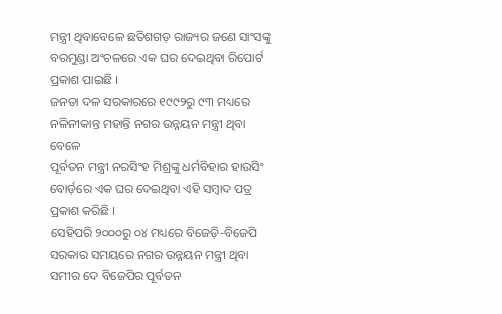ମନ୍ତ୍ରୀ ଥିବାବେଳେ ଛତିଶଗଡ଼ ରାଜ୍ୟର ଜଣେ ସାଂସଙ୍କୁ ବରମୁଣ୍ଡା ଅଂଚଳରେ ଏକ ଘର ଦେଇଥିବା ରିପୋର୍ଟ ପ୍ରକାଶ ପାଇଛି ।
ଜନତା ଦଳ ସରକାରରେ ୧୯୯୨ରୁ ୯୩ ମଧ୍ୟରେ ନଳିନୀକାନ୍ତ ମହାନ୍ତି ନଗର ଉନ୍ନୟନ ମନ୍ତ୍ରୀ ଥିବା ବେଳେ
ପୂର୍ବତନ ମନ୍ତ୍ରୀ ନରସିଂହ ମିଶ୍ରଙ୍କୁ ଧର୍ମବିହାର ହାଉସିଂ ବୋର୍ଡ଼ରେ ଏକ ଘର ଦେଇଥିବା ଏହି ସମ୍ବାଦ ପତ୍ର ପ୍ରକାଶ କରିଛି ।
ସେହିପରି ୨୦୦୦ରୁ ୦୪ ମଧ୍ୟରେ ବିଜେଡ଼ି-ବିଜେପି ସରକାର ସମୟରେ ନଗର ଉନ୍ନୟନ ମନ୍ତ୍ରୀ ଥିବା
ସମୀର ଦେ ବିଜେପିର ପୂର୍ବତନ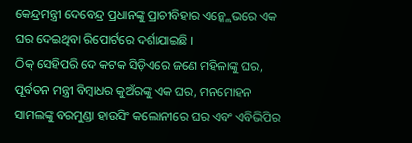କେନ୍ଦ୍ରମନ୍ତ୍ରୀ ଦେବେନ୍ଦ୍ର ପ୍ରଧାନଙ୍କୁ ପ୍ରାଚୀବିହାର ଏନ୍କ୍ଲେଭରେ ଏକ ଘର ଦେଇଥିବା ରିପୋର୍ଟରେ ଦର୍ଶାଯାଇଛି ।
ଠିକ୍ ସେହିପରି ଦେ କଟକ ସିଡ଼ିଏରେ ଜଣେ ମହିଳାଙ୍କୁ ଘର, ପୂର୍ବତନ ମନ୍ତ୍ରୀ ବିମ୍ବାଧର କୁଅଁରଙ୍କୁ ଏକ ଘର, ମନମୋହନ ସାମଲଙ୍କୁ ବରମୁଣ୍ଡା ହାଉସିଂ କଲୋନୀରେ ଘର ଏବଂ ଏବିଭିପିର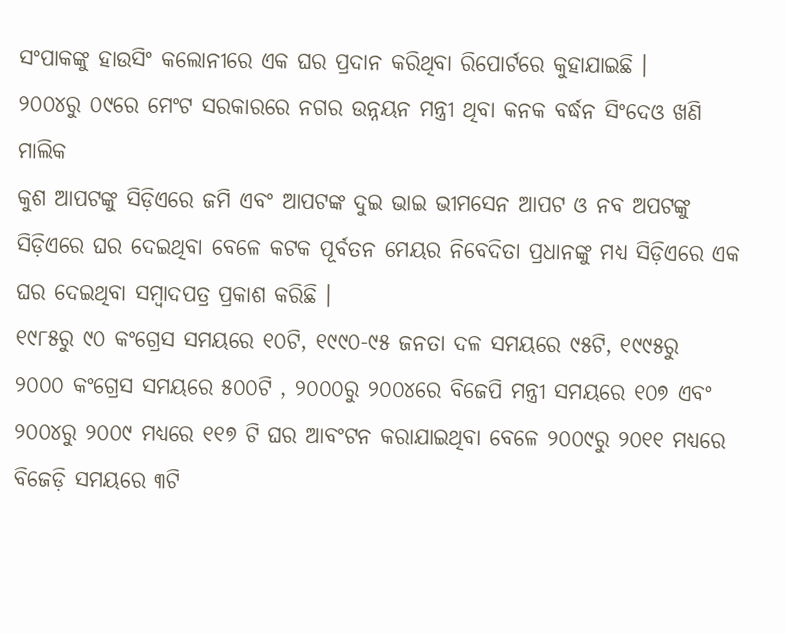ସଂପାକଙ୍କୁ ହାଉସିଂ କଲୋନୀରେ ଏକ ଘର ପ୍ରଦାନ କରିଥିବା ରିପୋର୍ଟରେ କୁହାଯାଇଛି ।
୨୦୦୪ରୁ ୦୯ରେ ମେଂଟ ସରକାରରେ ନଗର ଉନ୍ନୟନ ମନ୍ତ୍ରୀ ଥିବା କନକ ବର୍ଦ୍ଧନ ସିଂଦେଓ ଖଣି ମାଲିକ
କୁଶ ଆପଟଙ୍କୁ ସିଡ଼ିଏରେ ଜମି ଏବଂ ଆପଟଙ୍କ ଦୁଇ ଭାଇ ଭୀମସେନ ଆପଟ ଓ ନବ ଅପଟଙ୍କୁ ସିଡ଼ିଏରେ ଘର ଦେଇଥିବା ବେଳେ କଟକ ପୂର୍ବତନ ମେୟର ନିବେଦିତା ପ୍ରଧାନଙ୍କୁ ମଧ୍ୟ ସିଡ଼ିଏରେ ଏକ ଘର ଦେଇଥିବା ସମ୍ବାଦପତ୍ର ପ୍ରକାଶ କରିଛି ।
୧୯୮୫ରୁ ୯୦ କଂଗ୍ରେସ ସମୟରେ ୧୦ଟି, ୧୯୯୦-୯୫ ଜନତା ଦଳ ସମୟରେ ୯୫ଟି, ୧୯୯୫ରୁ
୨୦୦୦ କଂଗ୍ରେସ ସମୟରେ ୫୦୦ଟି , ୨୦୦୦ରୁ ୨୦୦୪ରେ ବିଜେପି ମନ୍ତ୍ରୀ ସମୟରେ ୧୦୭ ଏବଂ
୨୦୦୪ରୁ ୨୦୦୯ ମଧ୍ୟରେ ୧୧୭ ଟି ଘର ଆବଂଟନ କରାଯାଇଥିବା ବେଳେ ୨୦୦୯ରୁ ୨୦୧୧ ମଧ୍ୟରେ
ବିଜେଡ଼ି ସମୟରେ ୩ଟି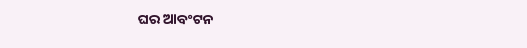ଘର ଆବଂଟନ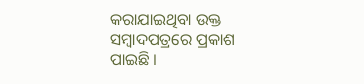କରାଯାଇଥିବା ଉକ୍ତ ସମ୍ବାଦପତ୍ରରେ ପ୍ରକାଶ ପାଇଛି ।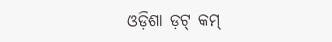ଓଡ଼ିଶା ଡ଼ଟ୍ କମ୍